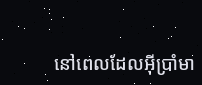នៅពេលដែលអ៊ីប្រាំមា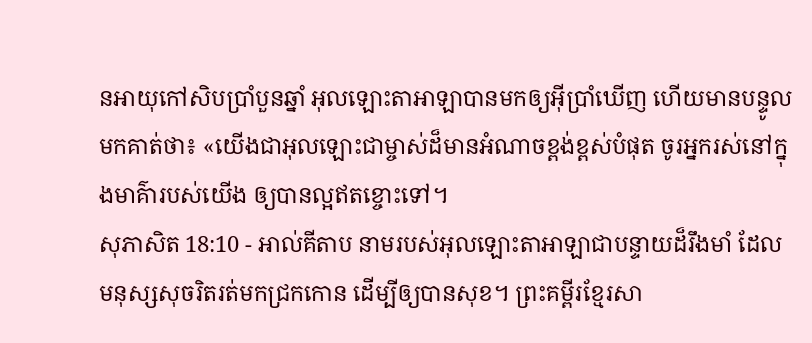នអាយុកៅសិបប្រាំបួនឆ្នាំ អុលឡោះតាអាឡាបានមកឲ្យអ៊ីប្រាំឃើញ ហើយមានបន្ទូលមកគាត់ថា៖ «យើងជាអុលឡោះជាម្ចាស់ដ៏មានអំណាចខ្ពង់ខ្ពស់បំផុត ចូរអ្នករស់នៅក្នុងមាគ៌ារបស់យើង ឲ្យបានល្អឥតខ្ចោះទៅ។
សុភាសិត 18:10 - អាល់គីតាប នាមរបស់អុលឡោះតាអាឡាជាបន្ទាយដ៏រឹងមាំ ដែលមនុស្សសុចរិតរត់មកជ្រកកោន ដើម្បីឲ្យបានសុខ។ ព្រះគម្ពីរខ្មែរសា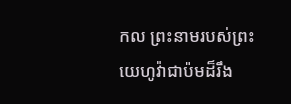កល ព្រះនាមរបស់ព្រះយេហូវ៉ាជាប៉មដ៏រឹង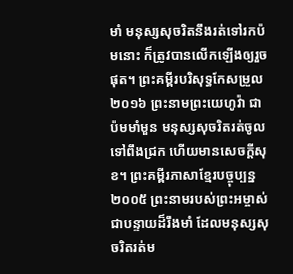មាំ មនុស្សសុចរិតនឹងរត់ទៅរកប៉មនោះ ក៏ត្រូវបានលើកឡើងឲ្យរួចផុត។ ព្រះគម្ពីរបរិសុទ្ធកែសម្រួល ២០១៦ ព្រះនាមព្រះយេហូវ៉ា ជាប៉មមាំមួន មនុស្សសុចរិតរត់ចូលទៅពឹងជ្រក ហើយមានសេចក្ដីសុខ។ ព្រះគម្ពីរភាសាខ្មែរបច្ចុប្បន្ន ២០០៥ ព្រះនាមរបស់ព្រះអម្ចាស់ជាបន្ទាយដ៏រឹងមាំ ដែលមនុស្សសុចរិតរត់ម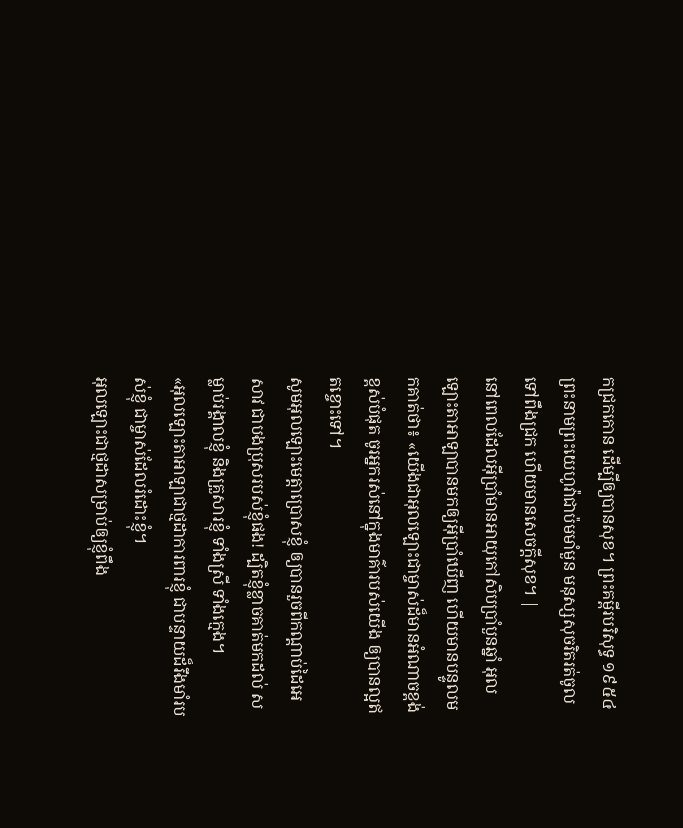កជ្រកកោន ដើម្បីឲ្យបានសុខ។ ព្រះគម្ពីរបរិសុទ្ធ ១៩៥៤ ព្រះនាមព្រះយេហូវ៉ាជាប៉មមាំមួន មនុស្សសុចរិតរត់ចូលទៅពឹងជ្រក ហើយមានសេចក្ដីសុខ។ |
នៅពេលដែលអ៊ីប្រាំមានអាយុកៅសិបប្រាំបួនឆ្នាំ អុលឡោះតាអាឡាបានមកឲ្យអ៊ីប្រាំឃើញ ហើយមានបន្ទូលមកគាត់ថា៖ «យើងជាអុលឡោះជាម្ចាស់ដ៏មានអំណាចខ្ពង់ខ្ពស់បំផុត ចូរអ្នករស់នៅក្នុងមាគ៌ារបស់យើង ឲ្យបានល្អឥតខ្ចោះទៅ។
សូមអុលឡោះមេត្តាប្រោសខ្ញុំ ឲ្យបានរួចពីកណ្តាប់ដៃអេសាវ ជាបងប្រុសរបស់ខ្ញុំផង! ដ្បិតខ្ញុំខ្លាចគាត់មកដល់ សម្លាប់រង្គាលខ្ញុំ និងគ្រួសារខ្ញុំ ទាំងស្រី ទាំងក្មេង។
«អុលឡោះតាអាឡាជាថ្មដាការពារខ្ញុំ ជាបន្ទាយដ៏រឹងមាំរបស់ខ្ញុំ ជាម្ចាស់ដែលរំដោះខ្ញុំ។
អុលឡោះជាថ្មដាសម្រាប់ឲ្យខ្ញុំពឹង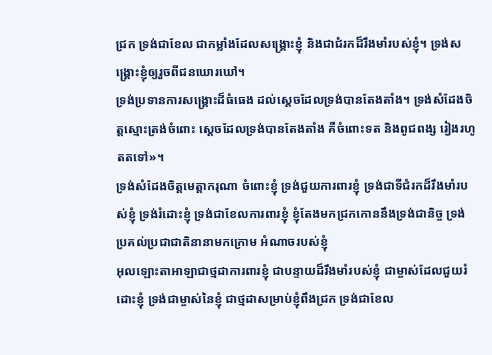ជ្រក ទ្រង់ជាខែល ជាកម្លាំងដែលសង្គ្រោះខ្ញុំ និងជាជំរកដ៏រឹងមាំរបស់ខ្ញុំ។ ទ្រង់សង្គ្រោះខ្ញុំឲ្យរួចពីជនឃោរឃៅ។
ទ្រង់ប្រទានការសង្គ្រោះដ៏ធំធេង ដល់ស្តេចដែលទ្រង់បានតែងតាំង។ ទ្រង់សំដែងចិត្តស្មោះត្រង់ចំពោះ ស្តេចដែលទ្រង់បានតែងតាំង គឺចំពោះទត និងពូជពង្ស រៀងរហូតតទៅ»។
ទ្រង់សំដែងចិត្តមេត្តាករុណា ចំពោះខ្ញុំ ទ្រង់ជួយការពារខ្ញុំ ទ្រង់ជាទីជំរកដ៏រឹងមាំរបស់ខ្ញុំ ទ្រង់រំដោះខ្ញុំ ទ្រង់ជាខែលការពារខ្ញុំ ខ្ញុំតែងមកជ្រកកោននឹងទ្រង់ជានិច្ច ទ្រង់ប្រគល់ប្រជាជាតិនានាមកក្រោម អំណាចរបស់ខ្ញុំ
អុលឡោះតាអាឡាជាថ្មដាការពារខ្ញុំ ជាបន្ទាយដ៏រឹងមាំរបស់ខ្ញុំ ជាម្ចាស់ដែលជួយរំដោះខ្ញុំ ទ្រង់ជាម្ចាស់នៃខ្ញុំ ជាថ្មដាសម្រាប់ខ្ញុំពឹងជ្រក ទ្រង់ជាខែល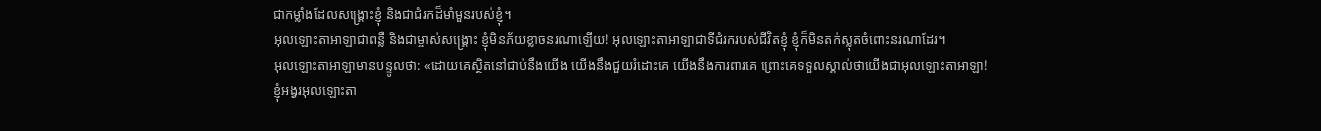ជាកម្លាំងដែលសង្គ្រោះខ្ញុំ និងជាជំរកដ៏មាំមួនរបស់ខ្ញុំ។
អុលឡោះតាអាឡាជាពន្លឺ និងជាម្ចាស់សង្គ្រោះ ខ្ញុំមិនភ័យខ្លាចនរណាឡើយ! អុលឡោះតាអាឡាជាទីជំរករបស់ជីវិតខ្ញុំ ខ្ញុំក៏មិនតក់ស្លុតចំពោះនរណាដែរ។
អុលឡោះតាអាឡាមានបន្ទូលថា: «ដោយគេស្ថិតនៅជាប់នឹងយើង យើងនឹងជួយរំដោះគេ យើងនឹងការពារគេ ព្រោះគេទទួលស្គាល់ថាយើងជាអុលឡោះតាអាឡា!
ខ្ញុំអង្វរអុលឡោះតា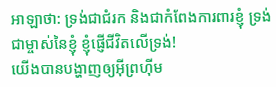អាឡាថា: ទ្រង់ជាជំរក និងជាកំពែងការពារខ្ញុំ ទ្រង់ជាម្ចាស់នៃខ្ញុំ ខ្ញុំផ្ញើជីវិតលើទ្រង់!
យើងបានបង្ហាញឲ្យអ៊ីព្រហ៊ីម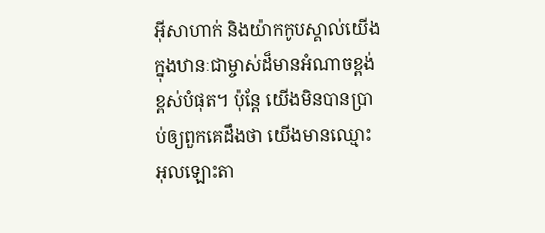អ៊ីសាហាក់ និងយ៉ាកកូបស្គាល់យើង ក្នុងឋានៈជាម្ចាស់ដ៏មានអំណាចខ្ពង់ខ្ពស់បំផុត។ ប៉ុន្តែ យើងមិនបានប្រាប់ឲ្យពួកគេដឹងថា យើងមានឈ្មោះ អុលឡោះតា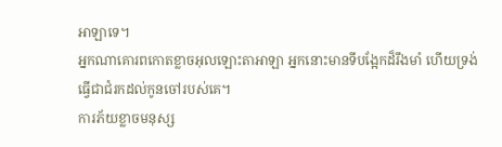អាឡាទេ។
អ្នកណាគោរពកោតខ្លាចអុលឡោះតាអាឡា អ្នកនោះមានទីបង្អែកដ៏រឹងមាំ ហើយទ្រង់ធ្វើជាជំរកដល់កូនចៅរបស់គេ។
ការភ័យខ្លាចមនុស្ស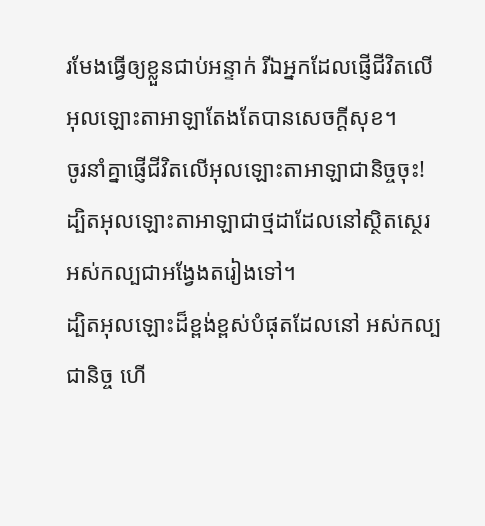រមែងធ្វើឲ្យខ្លួនជាប់អន្ទាក់ រីឯអ្នកដែលផ្ញើជីវិតលើអុលឡោះតាអាឡាតែងតែបានសេចក្ដីសុខ។
ចូរនាំគ្នាផ្ញើជីវិតលើអុលឡោះតាអាឡាជានិច្ចចុះ! ដ្បិតអុលឡោះតាអាឡាជាថ្មដាដែលនៅស្ថិតស្ថេរ អស់កល្បជាអង្វែងតរៀងទៅ។
ដ្បិតអុលឡោះដ៏ខ្ពង់ខ្ពស់បំផុតដែលនៅ អស់កល្បជានិច្ច ហើ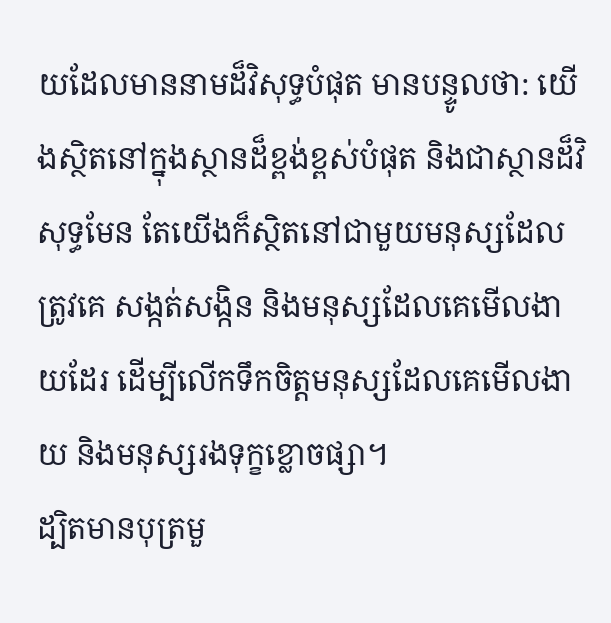យដែលមាននាមដ៏វិសុទ្ធបំផុត មានបន្ទូលថា: យើងស្ថិតនៅក្នុងស្ថានដ៏ខ្ពង់ខ្ពស់បំផុត និងជាស្ថានដ៏វិសុទ្ធមែន តែយើងក៏ស្ថិតនៅជាមួយមនុស្សដែលត្រូវគេ សង្កត់សង្កិន និងមនុស្សដែលគេមើលងាយដែរ ដើម្បីលើកទឹកចិត្តមនុស្សដែលគេមើលងាយ និងមនុស្សរងទុក្ខខ្លោចផ្សា។
ដ្បិតមានបុត្រមួ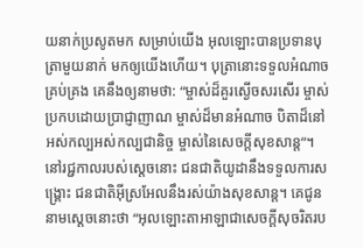យនាក់ប្រសូតមក សម្រាប់យើង អុលឡោះបានប្រទានបុត្រាមួយនាក់ មកឲ្យយើងហើយ។ បុត្រានោះទទួលអំណាចគ្រប់គ្រង គេនឹងឲ្យនាមថា: “ម្ចាស់ដ៏គួរស្ងើចសរសើរ ម្ចាស់ប្រកបដោយប្រាជ្ញាញាណ ម្ចាស់ដ៏មានអំណាច បិតាដ៏នៅអស់កល្បអស់កល្បជានិច្ច ម្ចាស់នៃសេចក្ដីសុខសាន្ត”។
នៅរជ្ជកាលរបស់ស្តេចនោះ ជនជាតិយូដានឹងទទួលការសង្គ្រោះ ជនជាតិអ៊ីស្រអែលនឹងរស់យ៉ាងសុខសាន្ត។ គេជូននាមស្តេចនោះថា “អុលឡោះតាអាឡាជាសេចក្ដីសុចរិតរប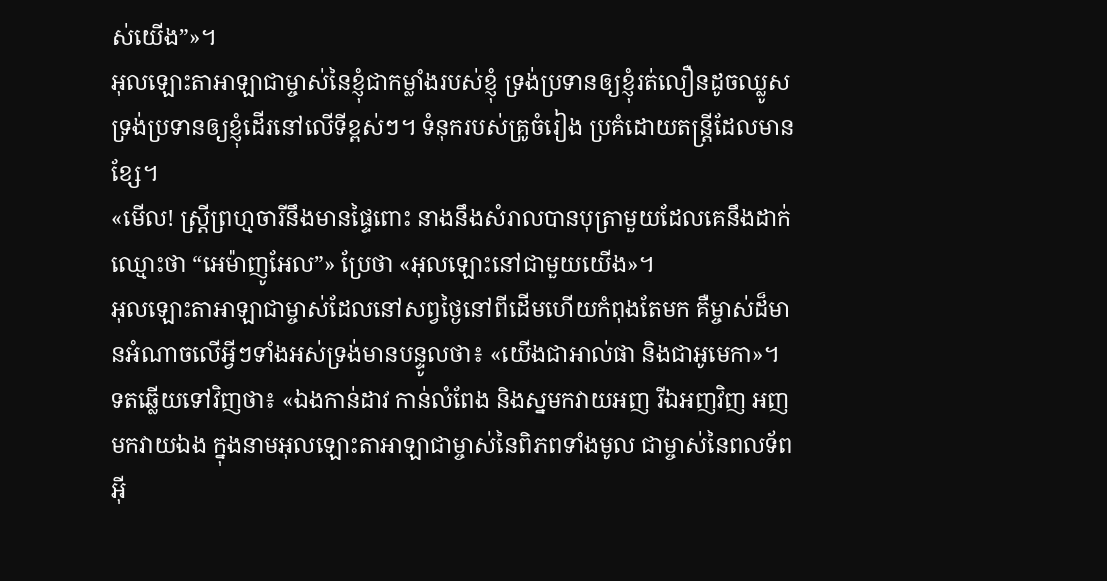ស់យើង”»។
អុលឡោះតាអាឡាជាម្ចាស់នៃខ្ញុំជាកម្លាំងរបស់ខ្ញុំ ទ្រង់ប្រទានឲ្យខ្ញុំរត់លឿនដូចឈ្លូស ទ្រង់ប្រទានឲ្យខ្ញុំដើរនៅលើទីខ្ពស់ៗ។ ទំនុករបស់គ្រូចំរៀង ប្រគំដោយតន្ត្រីដែលមានខ្សែ។
«មើល! ស្ដ្រីព្រហ្មចារីនឹងមានផ្ទៃពោះ នាងនឹងសំរាលបានបុត្រាមួយដែលគេនឹងដាក់ ឈ្មោះថា “អេម៉ាញូអែល”» ប្រែថា «អុលឡោះនៅជាមួយយើង»។
អុលឡោះតាអាឡាជាម្ចាស់ដែលនៅសព្វថ្ងៃនៅពីដើមហើយកំពុងតែមក គឺម្ចាស់ដ៏មានអំណាចលើអ្វីៗទាំងអស់ទ្រង់មានបន្ទូលថា៖ «យើងជាអាល់ផា និងជាអូមេកា»។
ទតឆ្លើយទៅវិញថា៖ «ឯងកាន់ដាវ កាន់លំពែង និងស្នមកវាយអញ រីឯអញវិញ អញមកវាយឯង ក្នុងនាមអុលឡោះតាអាឡាជាម្ចាស់នៃពិភពទាំងមូល ជាម្ចាស់នៃពលទ័ពអ៊ី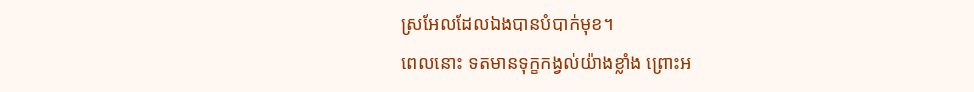ស្រអែលដែលឯងបានបំបាក់មុខ។
ពេលនោះ ទតមានទុក្ខកង្វល់យ៉ាងខ្លាំង ព្រោះអ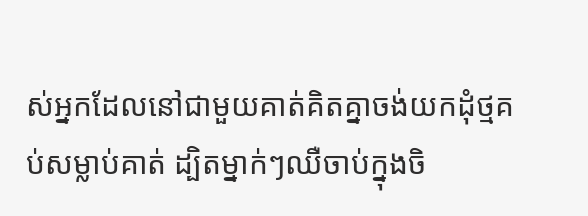ស់អ្នកដែលនៅជាមួយគាត់គិតគ្នាចង់យកដុំថ្មគប់សម្លាប់គាត់ ដ្បិតម្នាក់ៗឈឺចាប់ក្នុងចិ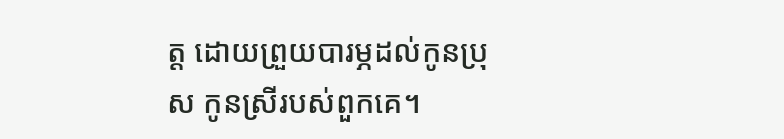ត្ត ដោយព្រួយបារម្ភដល់កូនប្រុស កូនស្រីរបស់ពួកគេ។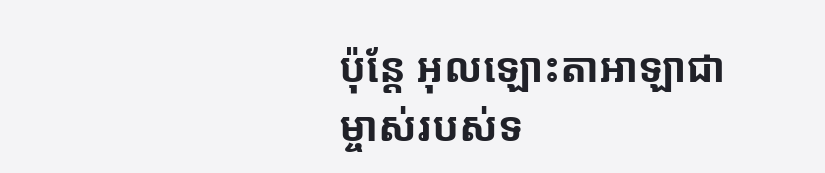ប៉ុន្តែ អុលឡោះតាអាឡាជាម្ចាស់របស់ទ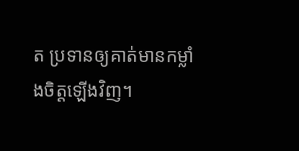ត ប្រទានឲ្យគាត់មានកម្លាំងចិត្តឡើងវិញ។